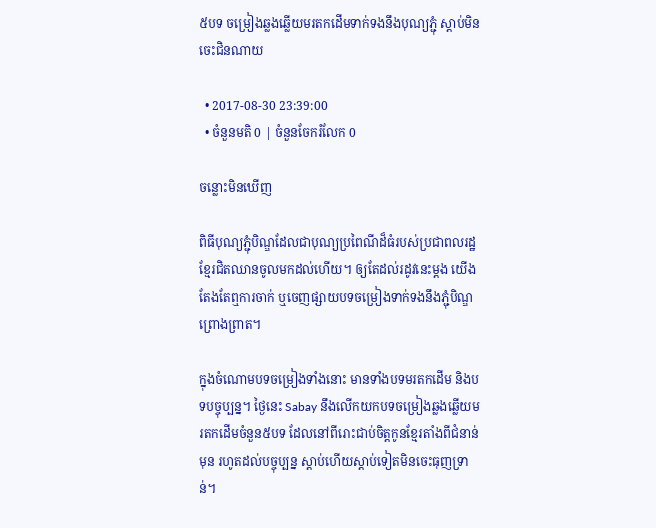៥បទ ចម្រៀងឆ្លងឆ្លើយមរតកដើមទាក់ទងនឹងបុណ្យភ្ជុំ ស្តាប់មិនចេះជិនណាយ

  • 2017-08-30 23:39:00
  • ចំនួនមតិ 0 | ចំនួនចែករំលែក 0

ចន្លោះមិនឃើញ

ពិធីបុណ្យភ្ជុំបិណ្ឌដែលជាបុណ្យប្រពៃណីដ៏ធំរបស់ប្រជាពលរដ្ឋខ្មែរជិតឈានចូលមកដល់ហើយ។ ឲ្យតែដល់រដូវនេះម្តង យើងតែងតែឮការចាក់ ឬចេញផ្សាយបទចម្រៀងទាក់ទងនឹងភ្ជុំបិណ្ឌព្រោងព្រាត។

ក្នុងចំណោមបទចម្រៀងទាំងនោះ មានទាំងបទមរតកដើម និងបទបច្ចុប្បន្ន។ ថ្ងៃនេះ Sabay នឹងលើកយកបទចម្រៀងឆ្លងឆ្លើយមរតកដើមចំនួន៥បទ ដែលនៅពីរោះជាប់ចិត្តកូនខ្មែរតាំងពីជំនាន់មុន រហូតដល់បច្ចុប្បន្ន ស្តាប់ហើយស្តាប់ទៀតមិនចេះធុញទ្រាន់។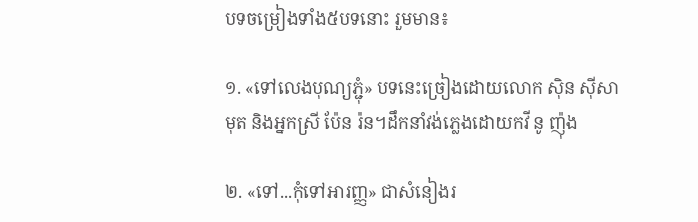បទចម្រៀងទាំង៥បទនោះ រួមមាន៖

១. «ទៅលេងបុណ្យភ្ជុំ» បទនេះច្រៀងដោយលោក ស៊ិន ស៊ីសាមុត និងអ្នកស្រី ប៉ែន រ៉ន។ដឹកនាំវង់ភ្លេងដោយកវី នូ ញ៉ុង

២. «ទៅ...កុំទៅអារញ្ញ» ជាសំនៀងរ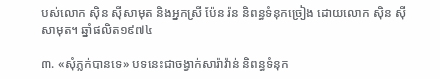បស់លោក ស៊ិន ស៊ីសាមុត និងអ្នកស្រី ប៉ែន រ៉ន និពន្ធទំនុកច្រៀង ដោយលោក ស៊ិន ស៊ីសាមុត។ ឆ្នាំផលិត១៩៧៤

៣. «សុំភ្លក់បានទេ» បទនេះជាចង្វាក់សារ៉ាវ៉ាន់ និពន្ធទំនុក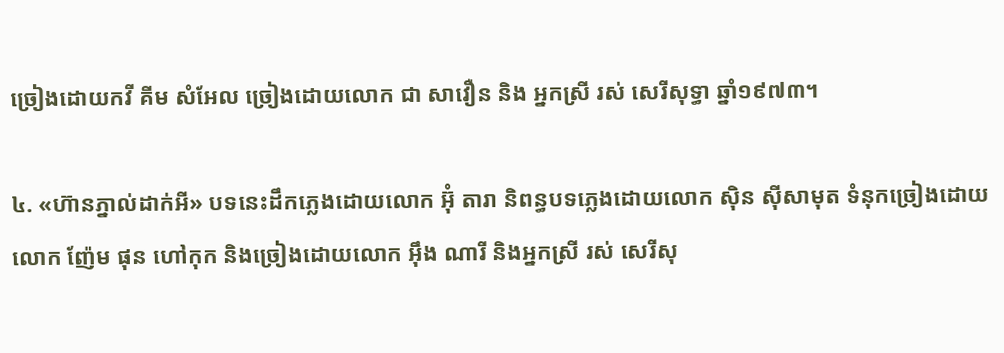ច្រៀងដោយកវី គីម សំអែល ច្រៀងដោយលោក ជា សាវឿន និង អ្នកស្រី រស់ សេរីសុទ្ធា ឆ្នាំ១៩៧៣។

៤. «ហ៊ានភ្នាល់ដាក់អី» បទនេះដឹកភ្លេងដោយលោក អ៊ុំ តារា និពន្ធបទភ្លេងដោយលោក ស៊ិន ស៊ីសាមុត ទំនុកច្រៀងដោយលោក ញ៉ែម ផុន ហៅកុក និងច្រៀងដោយលោក អ៊ឹង ណារី និងអ្នកស្រី រស់ សេរីសុ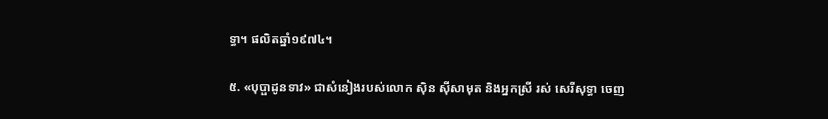ទ្ធា។ ផលិតឆ្នាំ១៩៧៤។

៥. «បុប្ផាដូនទាវ» ជាសំនៀងរបស់លោក ស៊ិន ស៊ីសាមុត និងអ្នកស្រី រស់ សេរីសុទ្ធា ចេញ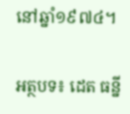នៅឆ្នាំ១៩៧៤។

អត្ថបទ៖ ដេត ធន្នី